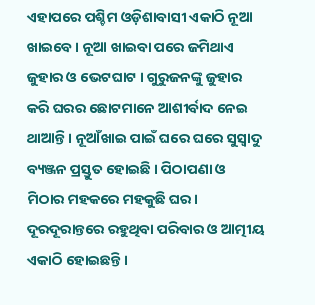ଏହାପରେ ପଶ୍ଚିମ ଓଡ଼ିଶାବାସୀ ଏକାଠି ନୂଆ ଖାଇବେ । ନୂଆ ଖାଇବା ପରେ ଜମିଥାଏ ଜୁହାର ଓ ଭେଟଘାଟ । ଗୁରୁଜନଙ୍କୁ ଜୁହାର କରି ଘରର ଛୋଟମାନେ ଆଶୀର୍ବାଦ ନେଇ ଥାଆନ୍ତି । ନୂଆଁଖାଇ ପାଇଁ ଘରେ ଘରେ ସୁସ୍ଵାଦୁ ବ୍ୟଞ୍ଜନ ପ୍ରସ୍ତୁତ ହୋଇଛି । ପିଠାପଣା ଓ ମିଠାର ମହକରେ ମହକୁଛି ଘର। ଦୂରଦୂରାନ୍ତରେ ରହୁଥିବା ପରିବାର ଓ ଆତ୍ମୀୟ ଏକାଠି ହୋଇଛନ୍ତି ।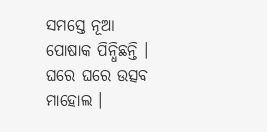ସମସ୍ତେ ନୂଆ ପୋଷାକ ପିନ୍ଧିଛନ୍ତି । ଘରେ ଘରେ ଉତ୍ସବ ମାହୋଲ ।